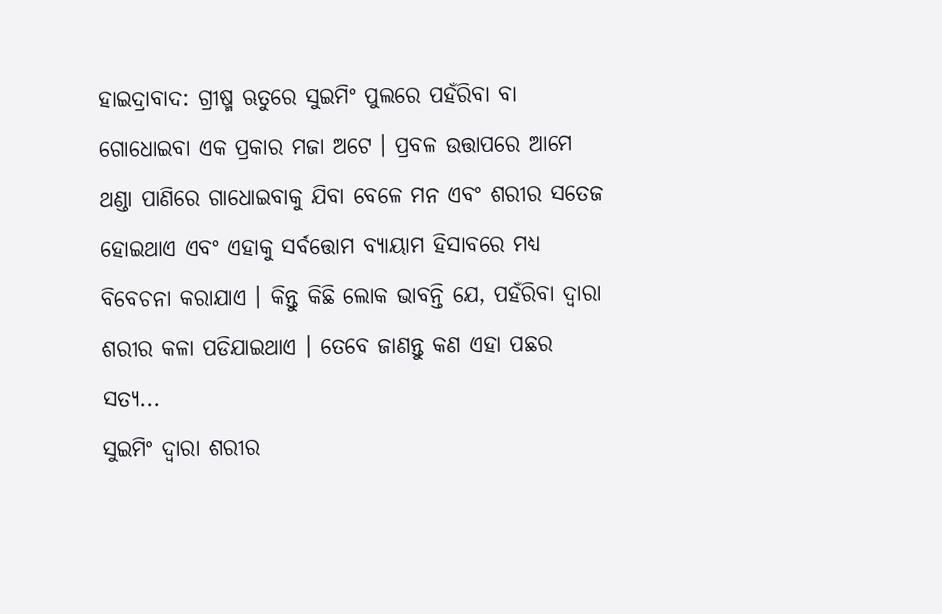ହାଇଦ୍ରାବାଦ: ଗ୍ରୀଷ୍ମ ଋତୁରେ ସୁଇମିଂ ପୁଲରେ ପହଁରିବା ବା ଗୋଧୋଇବା ଏକ ପ୍ରକାର ମଜା ଅଟେ । ପ୍ରବଳ ଉତ୍ତାପରେ ଆମେ ଥଣ୍ଡା ପାଣିରେ ଗାଧୋଇବାକୁ ଯିବା ବେଳେ ମନ ଏବଂ ଶରୀର ସତେଜ ହୋଇଥାଏ ଏବଂ ଏହାକୁ ସର୍ବତ୍ତୋମ ବ୍ୟାୟାମ ହିସାବରେ ମଧ୍ୟ ବିବେଚନା କରାଯାଏ । କିନ୍ତୁ କିଛି ଲୋକ ଭାବନ୍ତି ଯେ, ପହଁରିବା ଦ୍ବାରା ଶରୀର କଳା ପଡିଯାଇଥାଏ । ତେବେ ଜାଣନ୍ତୁ କଣ ଏହା ପଛର ସତ୍ୟ...
ସୁଇମିଂ ଦ୍ବାରା ଶରୀର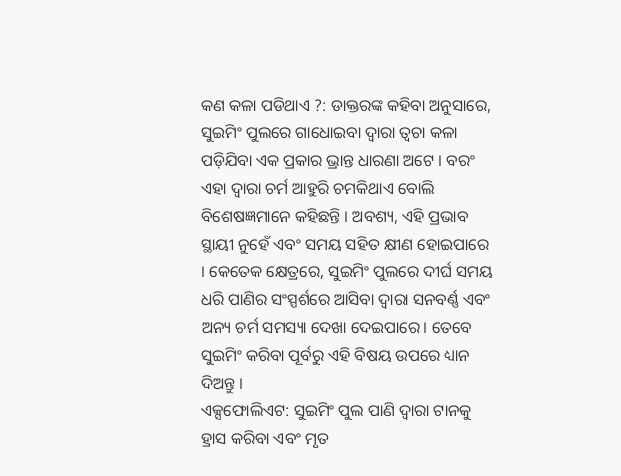କଣ କଳା ପଡିଥାଏ ?: ଡାକ୍ତରଙ୍କ କହିବା ଅନୁସାରେ, ସୁଇମିଂ ପୁଲରେ ଗାଧୋଇବା ଦ୍ୱାରା ତ୍ୱଚା କଳା ପଡ଼ିଯିବା ଏକ ପ୍ରକାର ଭ୍ରାନ୍ତ ଧାରଣା ଅଟେ । ବରଂ ଏହା ଦ୍ବାରା ଚର୍ମ ଆହୁରି ଚମକିଥାଏ ବୋଲି ବିଶେଷଜ୍ଞମାନେ କହିଛନ୍ତି । ଅବଶ୍ୟ, ଏହି ପ୍ରଭାବ ସ୍ଥାୟୀ ନୁହେଁ ଏବଂ ସମୟ ସହିତ କ୍ଷୀଣ ହୋଇପାରେ । କେତେକ କ୍ଷେତ୍ରରେ, ସୁଇମିଂ ପୁଲରେ ଦୀର୍ଘ ସମୟ ଧରି ପାଣିର ସଂସ୍ପର୍ଶରେ ଆସିବା ଦ୍ୱାରା ସନବର୍ଣ୍ଣ ଏବଂ ଅନ୍ୟ ଚର୍ମ ସମସ୍ୟା ଦେଖା ଦେଇପାରେ। ତେବେ ସୁଇମିଂ କରିବା ପୂର୍ବରୁ ଏହି ବିଷୟ ଉପରେ ଧ୍ୟାନ ଦିଅନ୍ତୁ ।
ଏକ୍ସଫୋଲିଏଟ: ସୁଇମିଂ ପୁଲ ପାଣି ଦ୍ବାରା ଟାନକୁ ହ୍ରାସ କରିବା ଏବଂ ମୃତ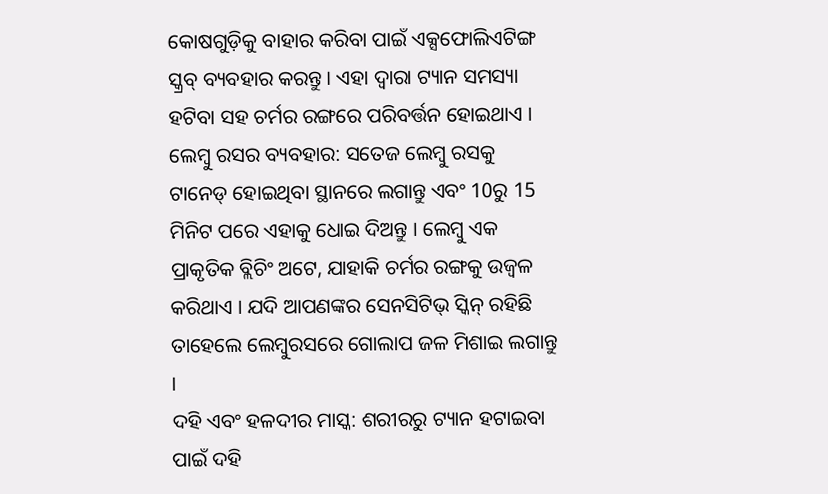କୋଷଗୁଡ଼ିକୁ ବାହାର କରିବା ପାଇଁ ଏକ୍ସଫୋଲିଏଟିଙ୍ଗ ସ୍କ୍ରବ୍ ବ୍ୟବହାର କରନ୍ତୁ । ଏହା ଦ୍ବାରା ଟ୍ୟାନ ସମସ୍ୟା ହଟିବା ସହ ଚର୍ମର ରଙ୍ଗରେ ପରିବର୍ତ୍ତନ ହୋଇଥାଏ ।
ଲେମ୍ବୁ ରସର ବ୍ୟବହାର: ସତେଜ ଲେମ୍ବୁ ରସକୁ ଟାନେଡ୍ ହୋଇଥିବା ସ୍ଥାନରେ ଲଗାନ୍ତୁ ଏବଂ 10ରୁ 15 ମିନିଟ ପରେ ଏହାକୁ ଧୋଇ ଦିଅନ୍ତୁ । ଲେମ୍ବୁ ଏକ ପ୍ରାକୃତିକ ବ୍ଲିଚିଂ ଅଟେ, ଯାହାକି ଚର୍ମର ରଙ୍ଗକୁ ଉଜ୍ବଳ କରିଥାଏ । ଯଦି ଆପଣଙ୍କର ସେନସିଟିଭ୍ ସ୍କିନ୍ ରହିଛି ତାହେଲେ ଲେମ୍ବୁରସରେ ଗୋଲାପ ଜଳ ମିଶାଇ ଲଗାନ୍ତୁ ।
ଦହି ଏବଂ ହଳଦୀର ମାସ୍କ: ଶରୀରରୁ ଟ୍ୟାନ ହଟାଇବା ପାଇଁ ଦହି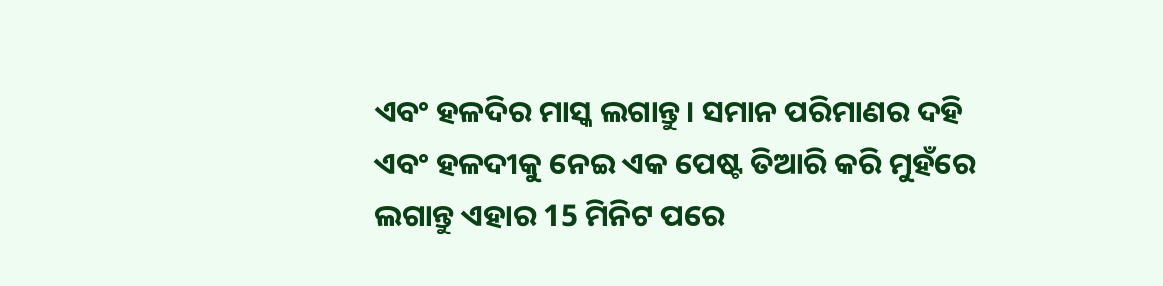ଏବଂ ହଳଦିର ମାସ୍କ ଲଗାନ୍ତୁ। ସମାନ ପରିମାଣର ଦହି ଏବଂ ହଳଦୀକୁ ନେଇ ଏକ ପେଷ୍ଟ ତିଆରି କରି ମୁହଁରେ ଲଗାନ୍ତୁ ଏହାର 15 ମିନିଟ ପରେ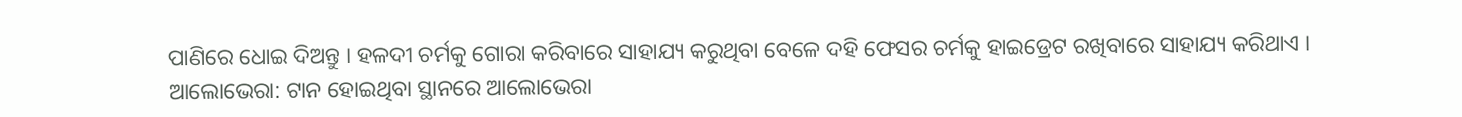ପାଣିରେ ଧୋଇ ଦିଅନ୍ତୁ । ହଳଦୀ ଚର୍ମକୁ ଗୋରା କରିବାରେ ସାହାଯ୍ୟ କରୁଥିବା ବେଳେ ଦହି ଫେସର ଚର୍ମକୁ ହାଇଡ୍ରେଟ ରଖିବାରେ ସାହାଯ୍ୟ କରିଥାଏ ।
ଆଲୋଭେରା: ଟାନ ହୋଇଥିବା ସ୍ଥାନରେ ଆଲୋଭେରା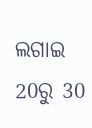ଲଗାଇ 20ରୁ 30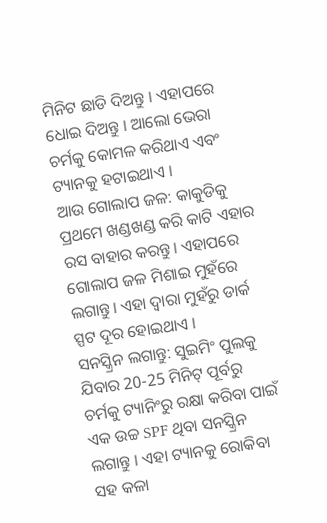ମିନିଟ ଛାଡି ଦିଅନ୍ତୁ । ଏହାପରେ ଧୋଇ ଦିଅନ୍ତୁ । ଆଲୋ ଭେରା ଚର୍ମକୁ କୋମଳ କରିଥାଏ ଏବଂ ଟ୍ୟାନକୁ ହଟାଇଥାଏ ।
ଆଉ ଗୋଲାପ ଜଳ: କାକୁଡିକୁ ପ୍ରଥମେ ଖଣ୍ଡଖଣ୍ଡ କରି କାଟି ଏହାର ରସ ବାହାର କରନ୍ତୁ। ଏହାପରେ ଗୋଲାପ ଜଳ ମିଶାଇ ମୁହଁରେ ଲଗାନ୍ତୁ। ଏହା ଦ୍ବାରା ମୁହଁରୁ ଡାର୍କ ସ୍ପଟ ଦୂର ହୋଇଥାଏ ।
ସନସ୍କ୍ରିନ ଲଗାନ୍ତୁ: ସୁଇମିଂ ପୁଲକୁ ଯିବାର 20-25 ମିନିଟ୍ ପୂର୍ବରୁ ଚର୍ମକୁ ଟ୍ୟାନିଂରୁ ରକ୍ଷା କରିବା ପାଇଁ ଏକ ଉଚ୍ଚ SPF ଥିବା ସନସ୍କ୍ରିନ ଲଗାନ୍ତୁ । ଏହା ଟ୍ୟାନକୁ ରୋକିବା ସହ କଳା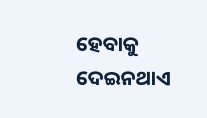ହେବାକୁ ଦେଇନଥାଏ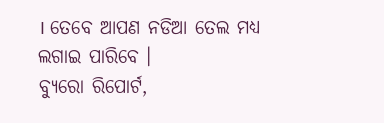। ତେବେ ଆପଣ ନଡିଆ ତେଲ ମଧ୍ୟ ଲଗାଇ ପାରିବେ ।
ବ୍ୟୁରୋ ରିପୋର୍ଟ,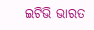ଇଟିଭି ଭାରତ